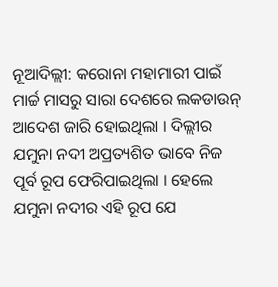ନୂଆଦିଲ୍ଲୀ: କରୋନା ମହାମାରୀ ପାଇଁ ମାର୍ଚ୍ଚ ମାସରୁ ସାରା ଦେଶରେ ଲକଡାଉନ୍ ଆଦେଶ ଜାରି ହୋଇଥିଲା । ଦିଲ୍ଲୀର ଯମୁନା ନଦୀ ଅପ୍ରତ୍ୟଶିତ ଭାବେ ନିଜ ପୂର୍ବ ରୂପ ଫେରିପାଇଥିଲା । ହେଲେ ଯମୁନା ନଦୀର ଏହି ରୂପ ଯେ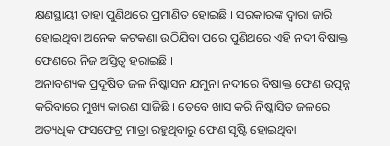କ୍ଷଣସ୍ଥାୟୀ ତାହା ପୁଣିଥରେ ପ୍ରମାଣିତ ହୋଇଛି । ସରକାରଙ୍କ ଦ୍ୱାରା ଜାରି ହୋଇଥିବା ଅନେକ କଟକଣା ଉଠିଯିବା ପରେ ପୁଣିଥରେ ଏହି ନଦୀ ବିଷାକ୍ତ ଫେଣରେ ନିଜ ଅସ୍ତିତ୍ୱ ହରାଇଛି ।
ଅନାବଶ୍ୟକ ପ୍ରଦୂଷିତ ଜଳ ନିଷ୍କାସନ ଯମୁନା ନଦୀରେ ବିଷାକ୍ତ ଫେଣ ଉତ୍ପନ୍ନ କରିବାରେ ମୁଖ୍ୟ କାରଣ ସାଜିଛି । ତେବେ ଖାସ କରି ନିଷ୍କାସିତ ଜଳରେ ଅତ୍ୟଧିକ ଫସଫେଟ୍ର ମାତ୍ରା ରହୁଥିବାରୁ ଫେଣ ସୃଷ୍ଟି ହୋଇଥିବା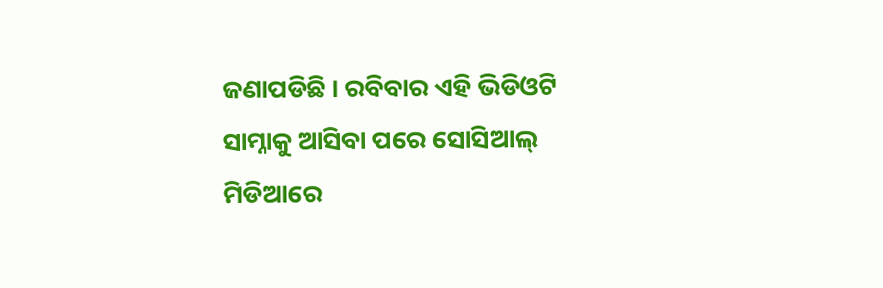ଜଣାପଡିଛି । ରବିବାର ଏହି ଭିଡିଓଟି ସାମ୍ନାକୁ ଆସିବା ପରେ ସୋସିଆଲ୍ ମିଡିଆରେ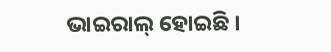ଭାଇରାଲ୍ ହୋଇଛି ।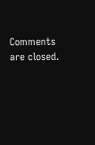Comments are closed.